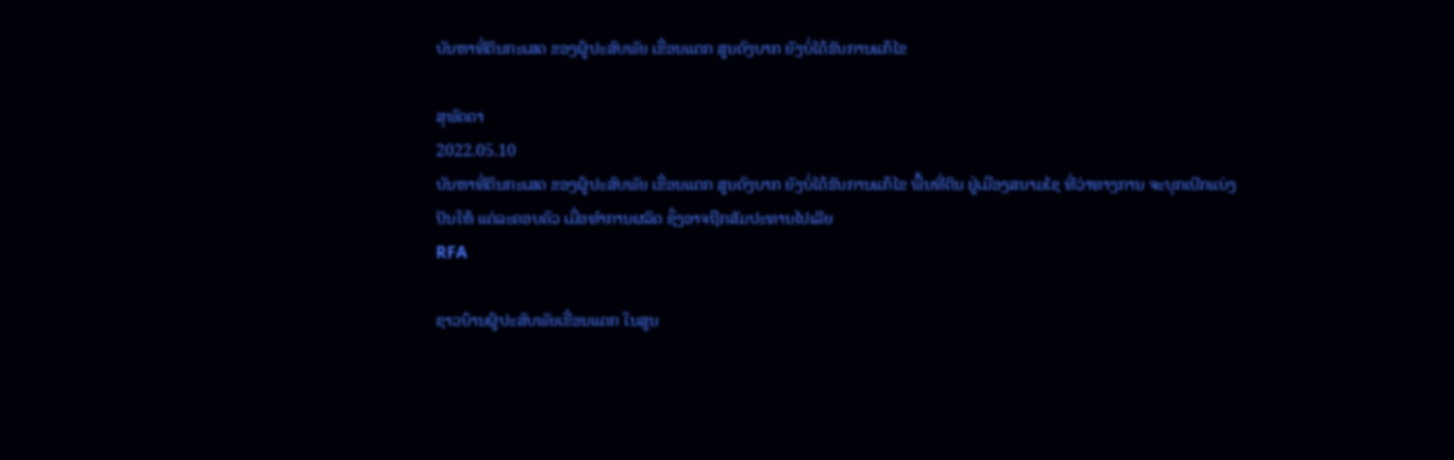ບັນຫາທີ່ດິນກະເສດ ຂອງຜູ້ປະສົບພັຍ ເຂື່ອນແຕກ ສູນດົງບາກ ຍັງບໍ່ໄດ້ຮັບການແກ້ໄຂ

ສຸພັດຕາ
2022.05.10
ບັນຫາທີ່ດິນກະເສດ ຂອງຜູ້ປະສົບພັຍ ເຂື່ອນແຕກ ສູນດົງບາກ ຍັງບໍ່ໄດ້ຮັບການແກ້ໄຂ ພື້ນທີ່ດິນ ຢູ່ເມືອງສນາມໄຊ ທີ່ວ່າທາງການ ຈະບຸກເບີກແບ່ງປັນໃຫ້ ແຕ່ລະຄອບຄົວ ເມື່ອທໍາການຜລິດ ຊຶ່ງອາຈຖືກສັມປະທານໄປເລີຍ
RFA

ຊາວບ້ານຜູ້ປະສົບພັຍເຂື່ອນແຕກ ໃນສູນ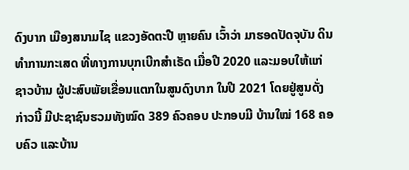ດົງບາກ ເມືອງສນາມໄຊ ແຂວງອັດຕະປື ຫຼາຍຄົນ ເວົ້າວ່າ ມາຮອດປັດຈຸບັນ ດິນທໍາການກະເສດ ທີ່ທາງການບຸກເບີກສໍາເຣັດ ເມື່ອປີ 2020 ແລະມອບໃຫ້ແກ່ຊາວບ້ານ ຜູ້ປະສົບພັຍເຂື່ອນແຕກໃນສູນດົງບາກ ໃນປີ 2021 ໂດຍຢູ່ສູນດັ່ງກ່າວນີ້ ມີປະຊາຊົນຮວມທັງໝົດ 389 ຄົວຄອບ ປະກອບມີ ບ້ານໃໝ່ 168 ຄອບຄົວ ແລະບ້ານ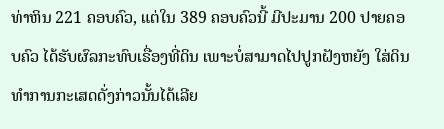ທ່າຫິນ 221 ຄອບຄົວ, ແຕ່ໃນ 389 ຄອບຄົວນີ້ ມີປະມານ 200 ປາຍຄອບຄົວ ໄດ້ຮັບຜົລກະທົບເຣື່ອງທີ່ດິນ ເພາະບໍ່ສາມາດໄປປູກຝັງຫຍັງ ໃສ່ດິນທໍາການກະເສດດັ່ງກ່າວນັ້ນໄດ້ເລີຍ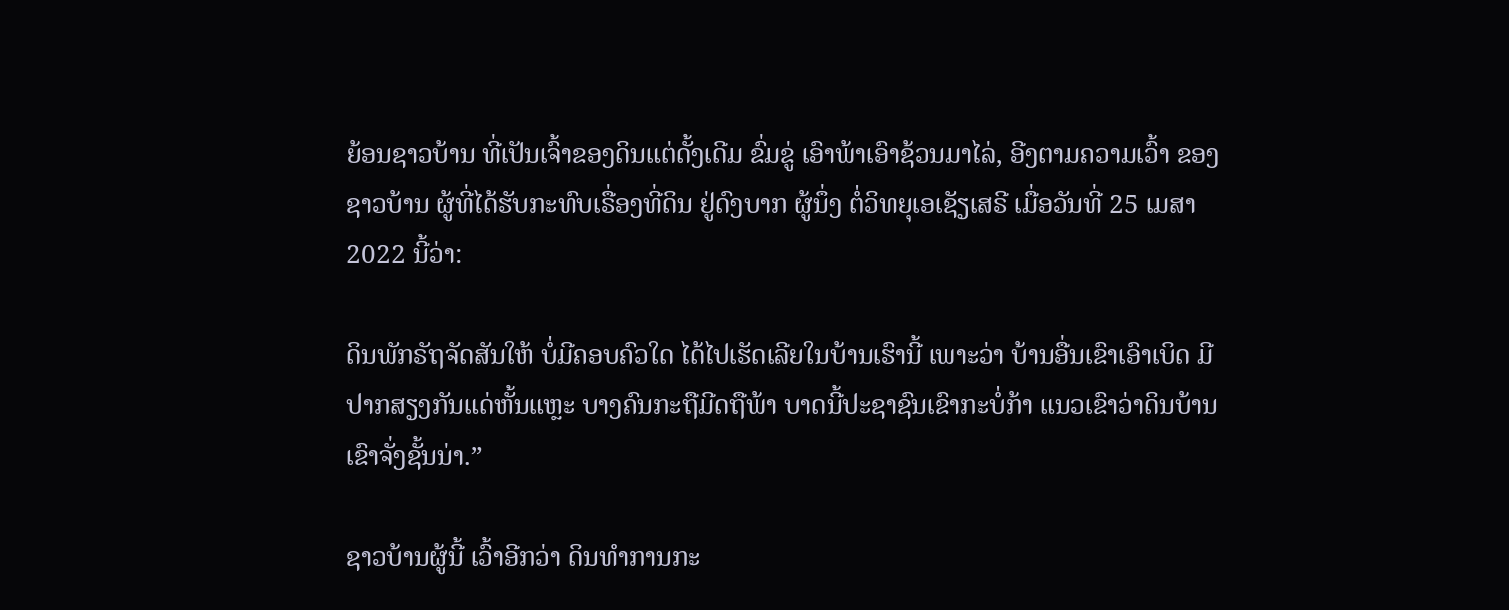ຍ້ອນຊາວບ້ານ ທີ່ເປັນເຈົ້າຂອງດິນແຕ່ດັ້ງເດີມ ຂົ່ມຂູ່ ເອົາພ້າເອົາຊ້ວນມາໄລ່, ອີງຕາມຄວາມເວົ້າ ຂອງຊາວບ້ານ ຜູ້ທີ່ໄດ້ຮັບກະທົບເຣື່ອງທີ່ດິນ ຢູ່ດົງບາກ ຜູ້ນຶ່ງ ຕໍ່ວິທຍຸເອເຊັຽເສຣີ ເມື່ອວັນທີ່ 25 ເມສາ 2022 ນີ້ວ່າ:

ດິນພັກຣັຖຈັດສັນໃຫ້ ບໍ່ມີຄອບຄົວໃດ ໄດ້ໄປເຮັດເລີຍໃນບ້ານເຮົານີ້ ເພາະວ່າ ບ້ານອື່ນເຂົາເອົາເບິດ ມີປາກສຽງກັນແດ່ຫັ້ນແຫຼະ ບາງຄົນກະຖືມີດຖືພ້າ ບາດນີ້ປະຊາຊົນເຂົາກະບໍ່ກ້າ ແນວເຂົາວ່າດິນບ້ານເຂົາຈັ່ງຊັ້ນນ່າ.”

ຊາວບ້ານຜູ້ນີ້ ເວົ້າອີກວ່າ ດິນທໍາການກະ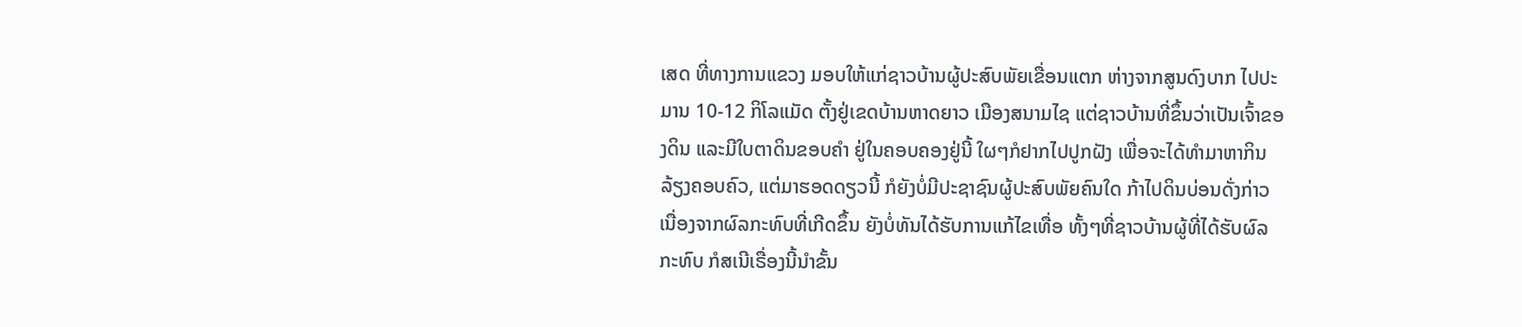ເສດ ທີ່ທາງການແຂວງ ມອບໃຫ້ແກ່ຊາວບ້ານຜູ້ປະສົບພັຍເຂື່ອນແຕກ ຫ່າງຈາກສູນດົງບາກ ໄປປະມານ 10-12 ກິໂລແມັດ ຕັ້ງຢູ່ເຂດບ້ານຫາດຍາວ ເມືອງສນາມໄຊ ແຕ່ຊາວບ້ານທີ່ຂຶ້ນວ່າເປັນເຈົ້າຂອງດິນ ແລະມີໃບຕາດິນຂອບຄໍາ ຢູ່ໃນຄອບຄອງຢູ່ນີ້ ໃຜໆກໍຢາກໄປປູກຝັງ ເພື່ອຈະໄດ້ທໍາມາຫາກິນລ້ຽງຄອບຄົວ, ແຕ່ມາຮອດດຽວນີ້ ກໍຍັງບໍ່ມີປະຊາຊົນຜູ້ປະສົບພັຍຄົນໃດ ກ້າໄປດິນບ່ອນດັ່ງກ່າວ ເນື່ອງຈາກຜົລກະທົບທີ່ເກີດຂຶ້ນ ຍັງບໍ່ທັນໄດ້ຮັບການແກ້ໄຂເທື່ອ ທັ້ງໆທີ່ຊາວບ້ານຜູ້ທີ່ໄດ້ຮັບຜົລກະທົບ ກໍສເນີເຣື່ອງນີ້ນໍາຂັ້ນ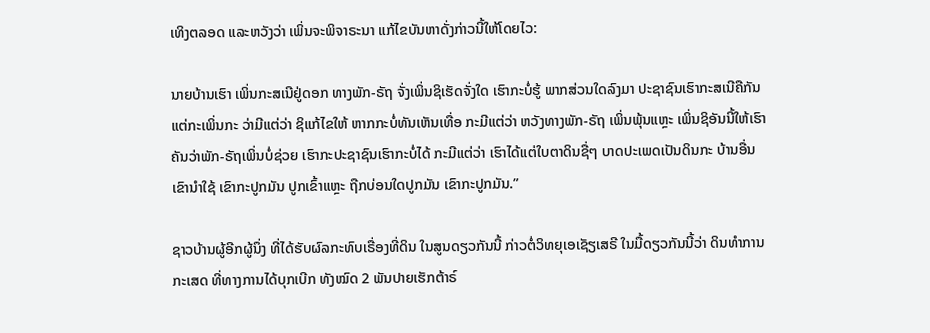ເທິງຕລອດ ແລະຫວັງວ່າ ເພິ່ນຈະພິຈາຣະນາ ແກ້ໄຂບັນຫາດັ່ງກ່າວນີ້ໃຫ້ໂດຍໄວ:

ນາຍບ້ານເຮົາ ເພິ່ນກະສເນີຢູ່ດອກ ທາງພັກ-ຣັຖ ຈັ່ງເພິ່ນຊິເຮັດຈັ່ງໃດ ເຮົາກະບໍ່ຮູ້ ພາກສ່ວນໃດລົງມາ ປະຊາຊົນເຮົາກະສເນີຄືກັນ ແຕ່ກະເພິ່ນກະ ວ່າມີແຕ່ວ່າ ຊິແກ້ໄຂໃຫ້ ຫາກກະບໍ່ທັນເຫັນເທື່ອ ກະມີແຕ່ວ່າ ຫວັງທາງພັກ-ຣັຖ ເພິ່ນພຸ້ນແຫຼະ ເພິ່ນຊິອັນນີ້ໃຫ້ເຮົາ ຄັນວ່າພັກ-ຣັຖເພິ່ນບໍ່ຊ່ວຍ ເຮົາກະປະຊາຊົນເຮົາກະບໍ່ໄດ້ ກະມີແຕ່ວ່າ ເຮົາໄດ້ແຕ່ໃບຕາດິນຊື່ໆ ບາດປະເພດເປັນດິນກະ ບ້ານອື່ນເຂົານໍາໃຊ້ ເຂົາກະປູກມັນ ປູກເຂົ້າແຫຼະ ຖືກບ່ອນໃດປູກມັນ ເຂົາກະປູກມັນ.”

ຊາວບ້ານຜູ້ອີກຜູ້ນຶ່ງ ທີ່ໄດ້ຮັບຜົລກະທົບເຣື່ອງທີ່ດິນ ໃນສູນດຽວກັນນີ້ ກ່າວຕໍ່ວິທຍຸເອເຊັຽເສຣີ ໃນມື້ດຽວກັນນີ້ວ່າ ດິນທໍາການກະເສດ ທີ່ທາງການໄດ້ບຸກເບີກ ທັງໝົດ 2 ພັນປາຍເຮັກຕ້າຣ໌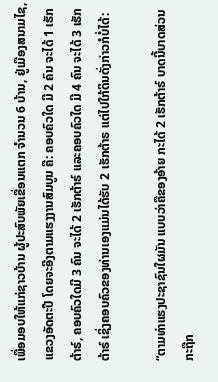ເພື່ອມອບໃຫ້ແກ່ຊາວບ້ານ ຜູ້ປະສົບພັຍເຂື່ອນແຕກ ຈໍານວນ 6 ບ້ານ, ຢູ່ເມືອງສນາມໄຊ, ແຂວງອັດຕະປື ໂດຍຈະອີງຕາມແຮງງານສົມບູນ ຄື: ຄອບຄົວໃດ ມີ 2 ຄົນ ຈະໄດ້ 1 ເຮັກຕ້າຣ໌, ຄອບຄົວໃດມີ 3 ຄົນ ຈະໄດ້ 2 ເຮັກຕ້າຣ໌ ແລະຄອບຄົວໃດ ມີ 4 ຄົນ ຈະໄດ້ 3 ເຮັກຕ້າຣ໌ ເຊິ່ງຄອບຄົວຂອງທ່ານເອງແມ່ນໄດ້ຮັບ 2 ເຮັກຕ້າຣ ແຕ່ໄປໃກ້ດິນດັ່ງກ່າວກໍບໍ່ໄດ້:

“ຕາມທ່າແຮງປະຊາຊົນໃຜມັນ ແບບວ່າຄືຂອງອ້າຍ ກະໄດ້ 2 ເຮັກຕ້າຣ໌ ບາດນີ້ບາດສ່ວນກະຖືກ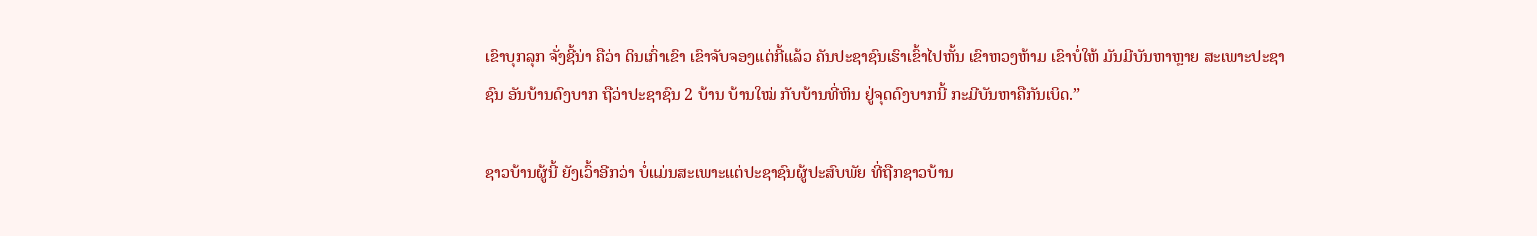ເຂົາບຸກລຸກ ຈັ່ງຊີ້ນ່າ ຄືວ່າ ດິນເກົ່າເຂົາ ເຂົາຈັບຈອງແຕ່ກີ້ແລ້ວ ຄັນປະຊາຊົນເຮົາເຂົ້າໄປຫັ້ນ ເຂົາຫວງຫ້າມ ເຂົາບໍ່ໃຫ້ ມັນມີບັນຫາຫຼາຍ ສະເພາະປະຊາຊົນ ອັນບ້ານດົງບາກ ຖືວ່າປະຊາຊົນ 2 ບ້ານ ບ້ານໃໝ່ ກັບບ້ານທີ່ຫິນ ຢູ່ຈຸດດົງບາກນີ້ ກະມີບັນຫາຄືກັນເບິດ.”

ຊາວບ້ານຜູ້ນີ້ ຍັງເວົ້າອີກວ່າ ບໍ່ແມ່ນສະເພາະແຕ່ປະຊາຊົນຜູ້ປະສົບພັຍ ທີ່ຖືກຊາວບ້ານ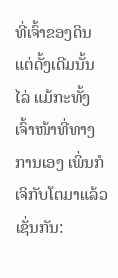ທີ່ເຈົ້າຂອງດິນແຕ່ດັ້ງເດີມນັ້ນໄລ່ ແມ້ກະທັ້ງເຈົ້າໜ້າທີ່ທາງການເອງ ເພິ່ນກໍເຈິກັບໂຕມາແລ້ວເຊັ່ນກັນ: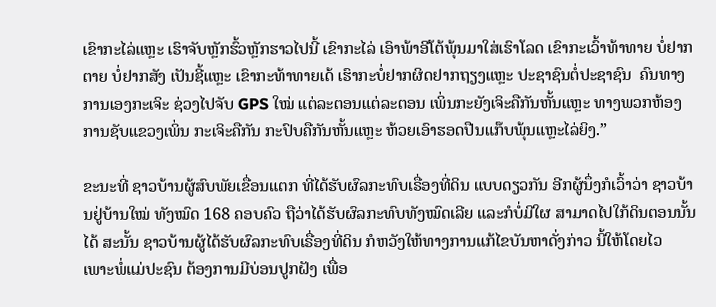ເຂົາກະໄລ່ແຫຼະ ເຮົາຈັບຫຼັກຮົ້ວຫຼັກຮາວໄປນີ້ ເຂົາກະໄລ່ ເອົາພ້າອີໂຕ້ພຸ້ນມາໃສ່ເຮົາໂລດ ເຂົາກະເວົ້າທ້າທາຍ ບໍ່ຢາກຕາຍ ບໍ່ຢາກສັງ ເປັນຊີ້ແຫຼະ ເຂົາກະທ້າທາຍເດ້ ເຮົາກະບໍ່ຢາກຜິດຢາກຖຽງແຫຼະ ປະຊາຊົນຕໍ່ປະຊາຊົນ  ຄົນທາງການເອງກະເຈິະ ຊ່ວງໄປຈັບ GPS ໃໝ່ ແຕ່ລະຕອນແຕ່ລະຕອນ ເພິ່ນກະຍັງເຈິະຄືກັນຫັ້ນແຫຼະ ທາງພວກຫ້ອງການຊັບແຂວງເພິ່ນ ກະເຈິະຄືກັນ ກະປົບຄືກັນຫັ້ນແຫຼະ ຫ້ວຍເອົາຮອດປືນແກ໊ບພຸ້ນແຫຼະໄລ່ຍິງ.”

ຂະນະທີ່ ຊາວບ້ານຜູ້ສົບພັຍເຂື່ອນແຕກ ທີ່ໄດ້ຮັບຜົລກະທົບເຣື່ອງທີ່ດິນ ແບບດຽວກັນ ອີກຜູ້ນຶ່ງກໍເວົ້າວ່າ ຊາວບ້ານຢູ່ບ້ານໃໝ່ ທັງໝົດ 168 ຄອບຄົວ ຖືວ່າໄດ້ຮັບຜົລກະທົບທັງໝົດເລີຍ ແລະກໍບໍ່ມີໃຜ ສາມາດໄປໃກ້ດິນຕອນນັ້ນໄດ້ ສະນັ້ນ ຊາວບ້ານຜູ້ໄດ້ຮັບຜົລກະທົບເຣື່ອງທີ່ດິນ ກໍຫວັງໃຫ້ທາງການແກ້ໄຂບັນຫາດັ່ງກ່າວ ນີ້ໃຫ້ໂດຍໄວ ເພາະພໍ່ແມ່ປະຊົນ ຕ້ອງການມີບ່ອນປູກຝັງ ເພື່ອ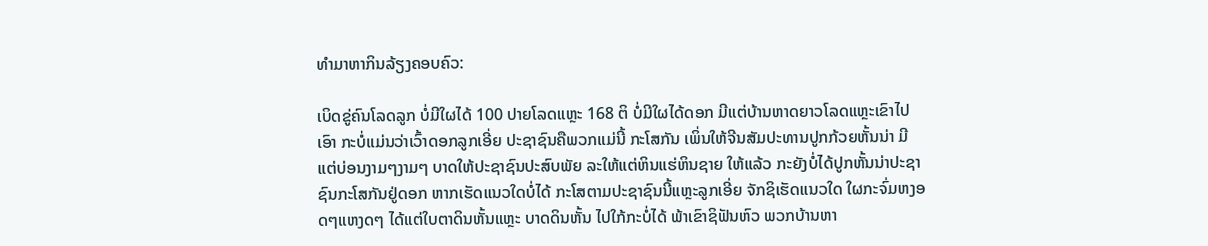ທໍາມາຫາກິນລ້ຽງຄອບຄົວ:

ເບິດຂູ່ຄົນໂລດລູກ ບໍ່ມີໃຜໄດ້ 100 ປາຍໂລດແຫຼະ 168 ຕິ ບໍ່ມີໃຜໄດ້ດອກ ມີແຕ່ບ້ານຫາດຍາວໂລດແຫຼະເຂົາໄປເອົາ ກະບໍ່ແມ່ນວ່າເວົ້າດອກລູກເອີ່ຍ ປະຊາຊົນຄືພວກແມ່ນີ້ ກະໂສກັນ ເພິ່ນໃຫ້ຈີນສັມປະທານປູກກ້ວຍຫັ້ນນ່າ ມີແຕ່ບ່ອນງາມໆງາມໆ ບາດໃຫ້ປະຊາຊົນປະສົບພັຍ ລະໃຫ້ແຕ່ຫິນແຮ່ຫິນຊາຍ ໃຫ້ແລ້ວ ກະຍັງບໍ່ໄດ້ປູກຫັ້ນນ່າປະຊາຊົນກະໂສກັນຢູ່ດອກ ຫາກເຮັດແນວໃດບໍ່ໄດ້ ກະໂສຕາມປະຊາຊົນນີ້ແຫຼະລູກເອີ່ຍ ຈັກຊິເຮັດແນວໃດ ໃຜກະຈົ່ມຫງອດໆແຫງດໆ ໄດ້ແຕ່ໃບຕາດິນຫັ້ນແຫຼະ ບາດດິນຫັ້ນ ໄປໃກ້ກະບໍ່ໄດ້ ພ້າເຂົາຊິຟັນຫົວ ພວກບ້ານຫາ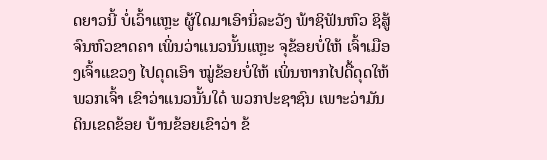ດຍາວນີ້ ບໍ່ເວົ້າແຫຼະ ຜູ້ໃດມາເອົານິ່ລະວັງ ພ້າຊິຟັນຫົວ ຊິສູ້ຈົນຫົວຂາດຄາ ເພິ່ນວ່າແນວນັ້ນແຫຼະ ຈຸຂ້ອຍບໍ່ໃຫ້ ເຈົ້າເມືອງເຈົ້າແຂວງ ໄປດຸດເອົາ ໝູ່ຂ້ອຍບໍ່ໃຫ້ ເພິ່ນຫາກໄປດື້ດຸດໃຫ້ພວກເຈົ້າ ເຂົາວ່າແນວນັ້ນໃດ໋ ພວກປະຊາຊົນ ເພາະວ່າມັນດິນເຂດຂ້ອຍ ບ້ານຂ້ອຍເຂົາວ່າ ຂ້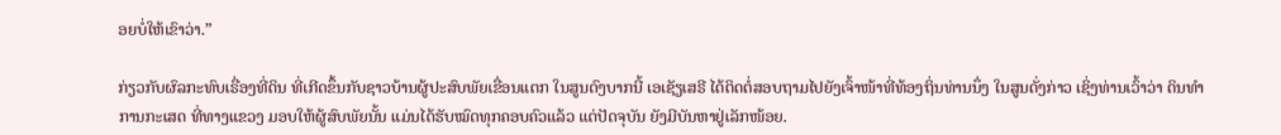ອຍບໍ່ໃຫ້ເຂົາວ່າ.”

ກ່ຽວກັບຜົລກະທົບເຣື່ອງທີ່ດິນ ທີ່ເກີດຂຶ້ນກັບຊາວບ້ານຜູ້ປະສົບພັຍເຂື່ອນແຕກ ໃນສູນດົງບາກນີ້ ເອເຊັຽເສຣີ ໄດ້ຕິດຕໍ່ສອບຖາມໄປຍັງເຈົ້າໜ້າທີ່ທ້ອງຖິ່ນທ່ານນຶ່ງ ໃນສູນດັ່ງກ່າວ ເຊິ່ງທ່ານເວົ້າວ່າ ດິນທໍາການກະເສດ ທີ່ທາງແຂວງ ມອບໃຫ້ຜູ້ສົບພັຍນັ້ນ ແມ່ນໄດ້ຮັບໝົດທຸກຄອບຄົວແລ້ວ ແຕ່ປັດຈຸບັນ ຍັງມີບັນຫາຢູ່ເລັກໜ້ອຍ.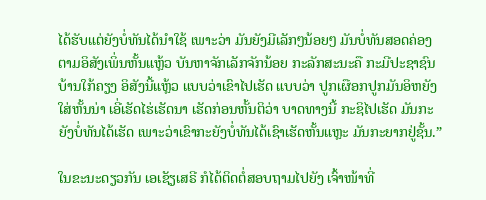ໄດ້ຮັບແຕ່ຍັງບໍ່ທັນໄດ້ນໍາໃຊ້ ເພາະວ່າ ມັນຍັງມີເລັກໆນ້ອຍໆ ມັນບໍ່ທັນສອດຄ່ອງຕາມອິສັງເພິ່ນຫັ້ນແຫຼ້ວ ບັນຫາຈັກເລັກຈັກນ້ອຍ ກະລັກສະນະຄື ກະມີປະຊາຊົນບ້ານໃກ້ຄຽງ ອິສັງນີ້ແຫຼ້ວ ແບບວ່າເຂົາໄປເຮັດ ແບບວ່າ ປູກເຜືອກປູກມັນອິຫຍັງໃສ່ຫັ້ນນ່າ ເອີ່ເຮັດໄຮ່ເຮັດນາ ເຮັດກ່ອນຫັ້ນຕິວ່າ ບາດທາງນີ້ ກະຊິໄປເຮັດ ມັນກະຍັງບໍ່ທັນໄດ້ເຮັດ ເພາະວ່າເຂົາກະຍັງບໍ່ທັນໄດ້ເຊົາເຮັດຫັ້ນແຫຼະ ມັນກະຍາກຢູ່ຊັ້ນ.”

ໃນຂະນະດຽວກັນ ເອເຊັຽເສຣີ ກໍໄດ້ຕິດຕໍ່ສອບຖາມໄປຍັງ ເຈົ້າໜ້າທີ່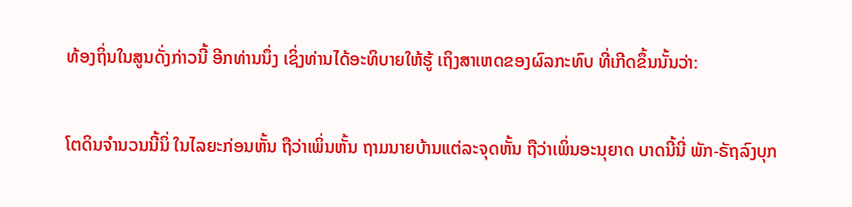ທ້ອງຖິ່ນໃນສູນດັ່ງກ່າວນີ້ ອີກທ່ານນຶ່ງ ເຊິ່ງທ່ານໄດ້ອະທິບາຍໃຫ້ຮູ້ ເຖິງສາເຫດຂອງຜົລກະທົບ ທີ່ເກີດຂຶ້ນນັ້ນວ່າ:

ໂຕດິນຈໍານວນນີ້ນິ່ ໃນໄລຍະກ່ອນຫັ້ນ ຖືວ່າເພິ່ນຫັ້ນ ຖາມນາຍບ້ານແຕ່ລະຈຸດຫັ້ນ ຖືວ່າເພິ່ນອະນຸຍາດ ບາດນີ້ນີ່ ພັກ-ຣັຖລົງບຸກ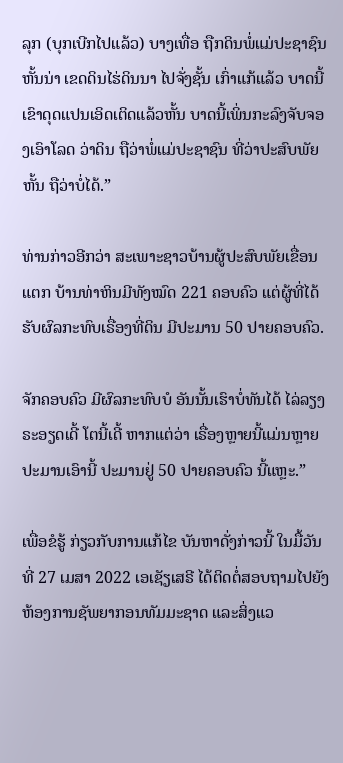ລຸກ (ບຸກເບີກໄປແລ້ວ) ບາງເທື່ອ ຖືກດິນພໍ່ແມ່ປະຊາຊົນຫັ້ນນ່າ ເຂດດິນໄຮ່ດິນນາ ໄປຈັ່ງຊັ້ນ ເກົ່າແກ້ແລ້ວ ບາດນີ້ ເຂົາດຸດແປນເອິດເຕິດແລ້ວຫັ້ນ ບາດນີ້ເພິ່ນກະລົງຈັບຈອງເອົາໂລດ ວ່າດິນ ຖືວ່າພໍ່ແມ່ປະຊາຊົນ ທີ່ວ່າປະສົບພັຍຫັ້ນ ຖືວ່າບໍ່ໄດ້.”

ທ່ານກ່າວອີກວ່າ ສະເພາະຊາວບ້ານຜູ້ປະສົບພັຍເຂື່ອນແຕກ ບ້ານທ່າຫິນມີທັງໝົດ 221 ຄອບຄົວ ແຕ່ຜູ້ທີ່ໄດ້ຮັບຜົລກະທົບເຣື່ອງທີ່ດິນ ມີປະມານ 50 ປາຍຄອບຄົວ.

ຈັກຄອບຄົວ ມີຜົລກະທົບບໍ ອັນນັ້ນເຮົາບໍ່ທັນໄດ້ ໄລ່ລຽງຣະອຽດເດີ້ ໂຕນີ້ເດີ້ ຫາກແຕ່ວ່າ ເຣື່ອງຫຼາຍນີ້ແມ່ນຫຼາຍປະມານເອົານີ້ ປະມານຢູ່ 50 ປາຍຄອບຄົວ ນີ້ແຫຼະ.”

ເພື່ອຂໍຮູ້ ກ່ຽວກັບການແກ້ໄຂ ບັນຫາດັ່ງກ່າວນີ້ ໃນມື້ວັນທີ່ 27 ເມສາ 2022 ເອເຊັຽເສຣີ ໄດ້ຕິດຕໍ່ສອບຖາມໄປຍັງ ຫ້ອງການຊັພຍາກອນທັມມະຊາດ ແລະສິ່ງແວ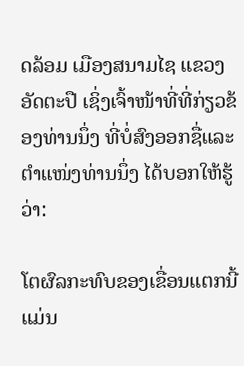ດລ້ອມ ເມືອງສນາມໄຊ ແຂວງອັດຕະປື ເຊິ່ງເຈົ້າໜ້າທີ່ທີ່ກ່ຽວຂ້ອງທ່ານນຶ່ງ ທີ່ບໍ່ສົງອອກຊື່ແລະຕໍາແໜ່ງທ່ານນຶ່ງ ໄດ້ບອກໃຫ້ຮູ້ວ່າ:

ໂຕຜົລກະທົບຂອງເຂື່ອນແຕກນີ້ແມ່ນ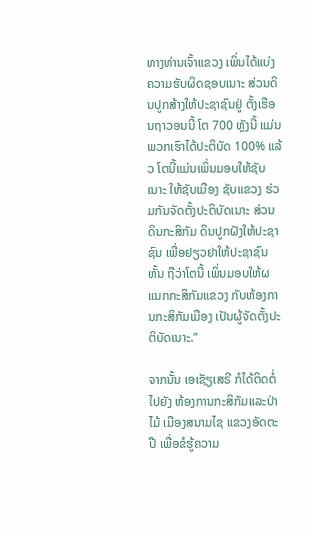ທາງທ່ານເຈົ້າແຂວງ ເພິ່ນໄດ້ແບ່ງຄວາມຮັບຜິດຊອບເນາະ ສ່ວນດິນປູກສ້າງໃຫ້ປະຊາຊົນຢູ່ ຕັ້ງເຮືອນຖາວອນນີ້ ໂຕ 700 ຫຼັງນີ້ ແມ່ນພວກເຮົາໄດ້ປະຕິບັດ 100% ແລ້ວ ໂຕນີ້ແມ່ນເພິ່ນມອບໃຫ້ຊັບເນາະ ໃຫ້ຊັບເມືອງ ຊັບແຂວງ ຮ່ວມກັນຈັດຕັ້ງປະຕິບັດເນາະ ສ່ວນດິນກະສິກັມ ດິນປູກຝັງໃຫ້ປະຊາຊົນ ເພື່ອຢຽວຢາໃຫ້ປະຊາຊົນຫັ້ນ ຖືວ່າໂຕນີ້ ເພິ່ນມອບໃຫ້ຜແນກກະສິກັມແຂວງ ກັບຫ້ອງການກະສິກັມເມືອງ ເປັນຜູ້ຈັດຕັ້ງປະຕິບັດເນາະ.”

ຈາກນັ້ນ ເອເຊັຽເສຣີ ກໍໄດ້ຕິດຕໍ່ໄປຍັງ ຫ້ອງການກະສິກັມແລະປ່າໄມ້ ເມືອງສນາມໄຊ ແຂວງອັດຕະປື ເພື່ອຂໍຮູ້ຄວາມ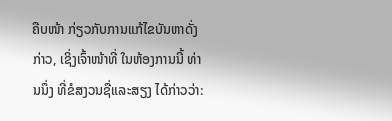ຄືບໜ້າ ກ່ຽວກັບການແກ້ໄຂບັນຫາດັ່ງກ່າວ, ເຊິ່ງເຈົ້າໜ້າທີ່ ໃນຫ້ອງການນີ້ ທ່ານນຶ່ງ ທີ່ຂໍສງວນຊື່ແລະສຽງ ໄດ້ກ່າວວ່າ: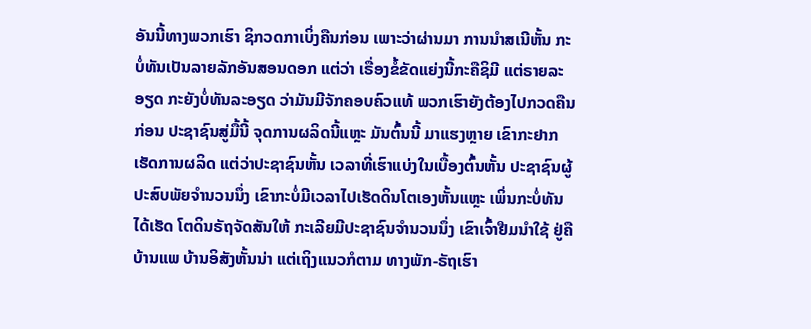ອັນນີ້ທາງພວກເຮົາ ຊິກວດກາເບິ່ງຄືນກ່ອນ ເພາະວ່າຜ່ານມາ ການນໍາສເນີຫັ້ນ ກະບໍ່ທັນເປັນລາຍລັກອັນສອນດອກ ແຕ່ວ່າ ເຣື່ອງຂໍ້ຂັດແຍ່ງນີ້ກະຄືຊິມີ ແຕ່ຣາຍລະອຽດ ກະຍັງບໍ່ທັນລະອຽດ ວ່າມັນມີຈັກຄອບຄົວແທ້ ພວກເຮົາຍັງຕ້ອງໄປກວດຄືນກ່ອນ ປະຊາຊົນສູ່ມື້ນີ້ ຈຸດການຜລິດນີ້ແຫຼະ ມັນຕົ້ນນີ້ ມາແຮງຫຼາຍ ເຂົາກະຢາກເຮັດການຜລິດ ແຕ່ວ່າປະຊາຊົນຫັ້ນ ເວລາທີ່ເຮົາແບ່ງໃນເບື້ອງຕົ້ນຫັ້ນ ປະຊາຊົນຜູ້ປະສົບພັຍຈໍານວນນຶ່ງ ເຂົາກະບໍ່ມີເວລາໄປເຮັດດິນໂຕເອງຫັ້ນແຫຼະ ເພິ່ນກະບໍ່ທັນໄດ້ເຮັດ ໂຕດິນຣັຖຈັດສັນໃຫ້ ກະເລີຍມີປະຊາຊົນຈໍານວນນຶ່ງ ເຂົາເຈົ້າຢືມນໍາໃຊ້ ຢູ່ຄືບ້ານແພ ບ້ານອິສັງຫັ້ນນ່າ ແຕ່ເຖິງແນວກໍຕາມ ທາງພັກ-ຣັຖເຮົາ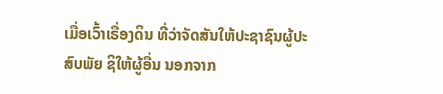ເມື່ອເວົ້າເຣື່ອງດິນ ທີ່ວ່າຈັດສັນໃຫ້ປະຊາຊົນຜູ້ປະສົບພັຍ ຊິໃຫ້ຜູ້ອື່ນ ນອກຈາກ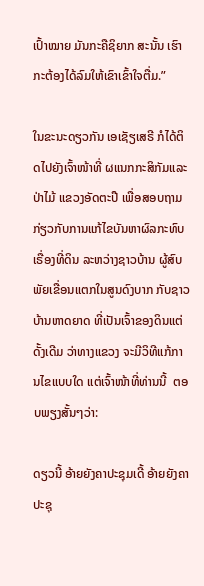ເປົ້າໝາຍ ມັນກະຄືຊິຍາກ ສະນັ້ນ ເຮົາກະຕ້ອງໄດ້ລົມໃຫ້ເຂົາເຂົ້າໃຈຕື່ມ.”

ໃນຂະນະດຽວກັນ ເອເຊັຽເສຣີ ກໍໄດ້ຕິດໄປຍັງເຈົ້າໜ້າທີ່ ຜແນກກະສິກັມແລະປ່າໄມ້ ແຂວງອັດຕະປື ເພື່ອສອບຖາມ ກ່ຽວກັບການແກ້ໄຂບັນຫາຜົລກະທົບເຣື່ອງທີ່ດິນ ລະຫວ່າງຊາວບ້ານ ຜູ້ສົບພັຍເຂື່ອນແຕກໃນສູນດົງບາກ ກັບຊາວບ້ານຫາດຍາດ ທີ່ເປັນເຈົ້າຂອງດິນແຕ່ດັ້ງເດີມ ວ່າທາງແຂວງ ຈະມີວິທີແກ້ການໄຂແບບໃດ ແຕ່ເຈົ້າໜ້າທີ່ທ່ານນີ້  ຕອບພຽງສັ້ນໆວ່າ:

ດຽວນີ້ ອ້າຍຍັງຄາປະຊຸມເດີ້ ອ້າຍຍັງຄາປະຊຸ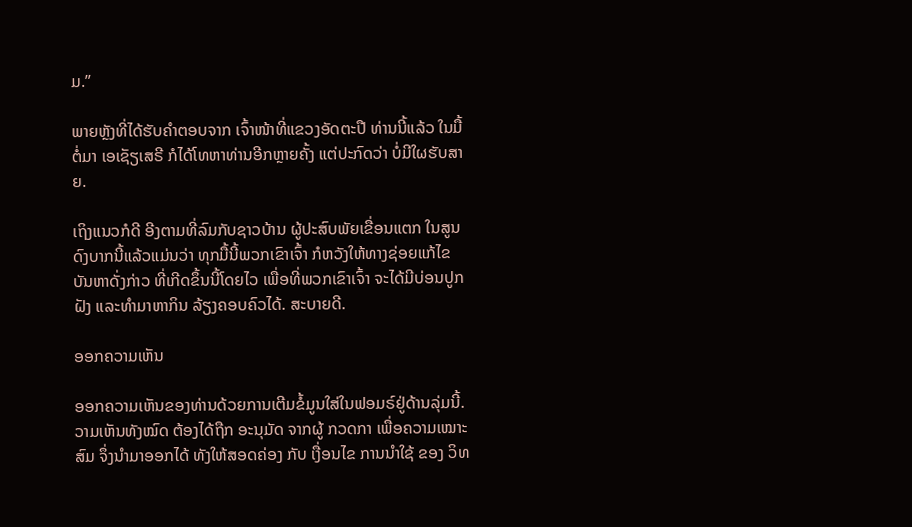ມ.”

ພາຍຫຼັງທີ່ໄດ້ຮັບຄໍາຕອບຈາກ ເຈົ້າໜ້າທີ່ແຂວງອັດຕະປື ທ່ານນີ້ແລ້ວ ໃນມື້ຕໍ່ມາ ເອເຊັຽເສຣີ ກໍໄດ້ໂທຫາທ່ານອີກຫຼາຍຄັ້ງ ແຕ່ປະກົດວ່າ ບໍ່ມີໃຜຮັບສາຍ.

ເຖິງແນວກໍດີ ອີງຕາມທີ່ລົມກັບຊາວບ້ານ ຜູ້ປະສົບພັຍເຂື່ອນແຕກ ໃນສູນດົງບາກນີ້ແລ້ວແມ່ນວ່າ ທຸກມື້ນີ້ພວກເຂົາເຈົ້າ ກໍຫວັງໃຫ້ທາງຊ່ອຍແກ້ໄຂບັນຫາດັ່ງກ່າວ ທີ່ເກີດຂຶ້ນນີ້ໂດຍໄວ ເພື່ອທີ່ພວກເຂົາເຈົ້າ ຈະໄດ້ມີບ່ອນປູກຝັງ ແລະທໍາມາຫາກິນ ລ້ຽງຄອບຄົວໄດ້. ສະບາຍດີ.

ອອກຄວາມເຫັນ

ອອກຄວາມເຫັນຂອງທ່ານດ້ວຍການເຕີມຂໍ້ມູນໃສ່ໃນຟອມຣ໌ຢູ່ດ້ານລຸ່ມນີ້. ວາມເຫັນທັງໝົດ ຕ້ອງໄດ້ຖືກ ອະນຸມັດ ຈາກຜູ້ ກວດກາ ເພື່ອຄວາມເໝາະສົມ ຈຶ່ງນໍາມາອອກໄດ້ ທັງໃຫ້ສອດຄ່ອງ ກັບ ເງື່ອນໄຂ ການນຳໃຊ້ ຂອງ ວິທ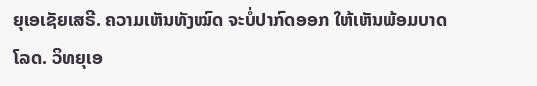ຍຸເອເຊັຍເສຣີ. ຄວາມເຫັນທັງໝົດ ຈະບໍ່ປາກົດອອກ ໃຫ້ເຫັນພ້ອມບາດໂລດ. ວິທຍຸເອ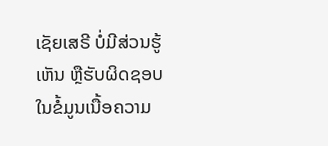ເຊັຍເສຣີ ບໍ່ມີສ່ວນຮູ້ເຫັນ ຫຼືຮັບຜິດຊອບ ໃນຂໍ້ມູນເນື້ອຄວາມ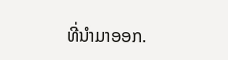ທີ່ນໍາມາອອກ.